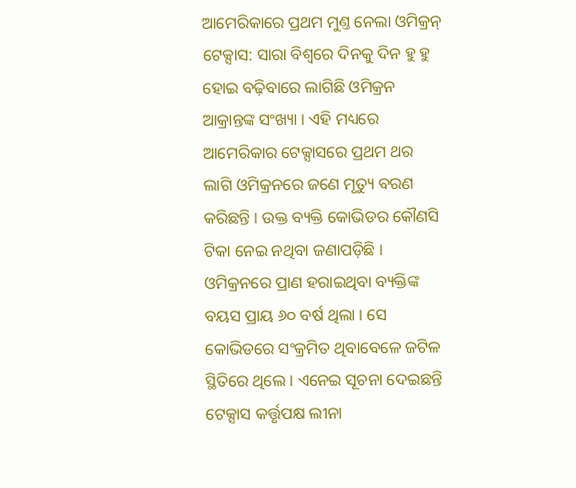ଆମେରିକାରେ ପ୍ରଥମ ମୁଣ୍ତ ନେଲା ଓମିକ୍ରନ୍
ଟେକ୍ସାସ: ସାରା ବିଶ୍ୱରେ ଦିନକୁ ଦିନ ହୁ ହୁ ହୋଇ ବଢ଼ିବାରେ ଲାଗିଛି ଓମିକ୍ରନ ଆକ୍ରାନ୍ତଙ୍କ ସଂଖ୍ୟା । ଏହି ମଧ୍ୟରେ ଆମେରିକାର ଟେକ୍ସାସରେ ପ୍ରଥମ ଥର ଲାଗି ଓମିକ୍ରନରେ ଜଣେ ମୃତ୍ୟୁ ବରଣ କରିଛନ୍ତି । ଉକ୍ତ ବ୍ୟକ୍ତି କୋଭିଡର କୌଣସି ଟିକା ନେଇ ନଥିବା ଜଣାପଡ଼ିଛି । ଓମିକ୍ରନରେ ପ୍ରାଣ ହରାଇଥିବା ବ୍ୟକ୍ତିଙ୍କ ବୟସ ପ୍ରାୟ ୬୦ ବର୍ଷ ଥିଲା । ସେ କୋଭିଡରେ ସଂକ୍ରମିତ ଥିବାବେଳେ ଜଟିଳ ସ୍ଥିତିରେ ଥିଲେ । ଏନେଇ ସୂଚନା ଦେଇଛନ୍ତି ଟେକ୍ସାସ କର୍ତ୍ତୃପକ୍ଷ ଲୀନା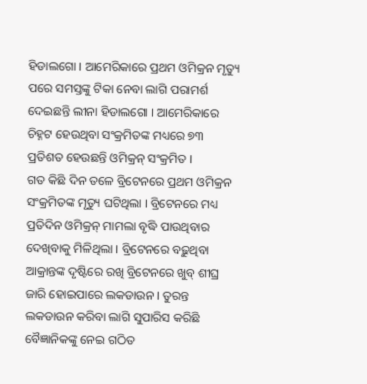ହିଡାଲଗୋ । ଆମେରିକାରେ ପ୍ରଥମ ଓମିକ୍ରନ ମୃତ୍ୟୁ ପରେ ସମସ୍ତଙ୍କୁ ଟିକା ନେବା ଲାଗି ପରାମର୍ଶ ଦେଇଛନ୍ତି ଲୀନା ହିଡାଲଗୋ । ଆମେରିକାରେ ଚିହ୍ନଟ ହେଉଥିବା ସଂକ୍ରମିତଙ୍କ ମଧ୍ୟରେ ୭୩ ପ୍ରତିଶତ ହେଉଛନ୍ତି ଓମିକ୍ରନ୍ ସଂକ୍ରମିତ ।
ଗତ କିଛି ଦିନ ତଳେ ବ୍ରିଟେନରେ ପ୍ରଥମ ଓମିକ୍ରନ ସଂକ୍ରମିତଙ୍କ ମୃତ୍ୟୁ ଘଟିଥିଲା । ବ୍ରିଟେନରେ ମଧ୍ୟ ପ୍ରତିଦିନ ଓମିକ୍ରନ୍ ମାମଲା ବୃଦ୍ଧି ପାଉଥିବାର ଦେଖିବାକୁ ମିଳିଥିଲା । ବ୍ରିଟେନରେ ବଢ଼ୁଥିବା ଆକ୍ରାନ୍ତଙ୍କ ଦୃଷ୍ଟିରେ ରଖି ବ୍ରିଟେନରେ ଖୁବ୍ ଶୀଘ୍ର ଜାରି ହୋଇପାରେ ଲକଡାଉନ । ତୁରନ୍ତ ଲକଡାଉନ କରିବା ଲାଗି ସୁପାରିସ କରିଛି ବୈଜ୍ଞାନିକଙ୍କୁ ନେଇ ଗଠିତ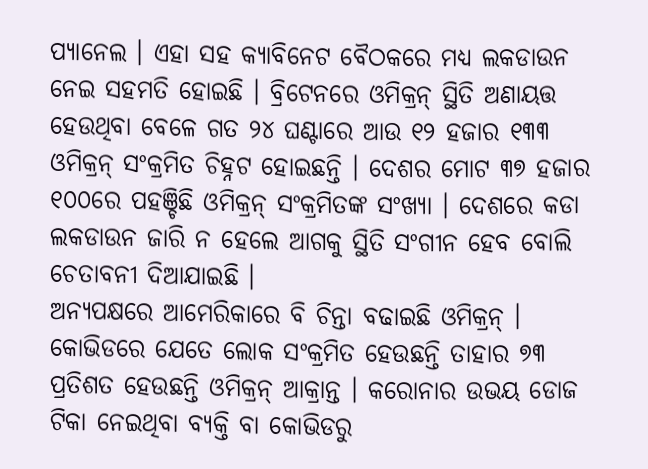ପ୍ୟାନେଲ । ଏହା ସହ କ୍ୟାବିନେଟ ବୈଠକରେ ମଧ୍ୟ ଲକଡାଉନ ନେଇ ସହମତି ହୋଇଛି । ବ୍ରିଟେନରେ ଓମିକ୍ରନ୍ ସ୍ଥିତି ଅଣାୟତ୍ତ ହେଉଥିବା ବେଳେ ଗତ ୨୪ ଘଣ୍ଟାରେ ଆଉ ୧୨ ହଜାର ୧୩୩ ଓମିକ୍ରନ୍ ସଂକ୍ରମିତ ଚିହ୍ନଟ ହୋଇଛନ୍ତି । ଦେଶର ମୋଟ ୩୭ ହଜାର ୧୦୦ରେ ପହଞ୍ଚିଛି ଓମିକ୍ରନ୍ ସଂକ୍ରମିତଙ୍କ ସଂଖ୍ୟା । ଦେଶରେ କଡା ଲକଡାଉନ ଜାରି ନ ହେଲେ ଆଗକୁ ସ୍ଥିତି ସଂଗୀନ ହେବ ବୋଲି ଚେତାବନୀ ଦିଆଯାଇଛି ।
ଅନ୍ୟପକ୍ଷରେ ଆମେରିକାରେ ବି ଚିନ୍ତା ବଢାଇଛି ଓମିକ୍ରନ୍ । କୋଭିଡରେ ଯେତେ ଲୋକ ସଂକ୍ରମିତ ହେଉଛନ୍ତି ତାହାର ୭୩ ପ୍ରତିଶତ ହେଉଛନ୍ତି ଓମିକ୍ରନ୍ ଆକ୍ରାନ୍ତ । କରୋନାର ଉଭୟ ଡୋଜ ଟିକା ନେଇଥିବା ବ୍ୟକ୍ତି ବା କୋଭିଡରୁ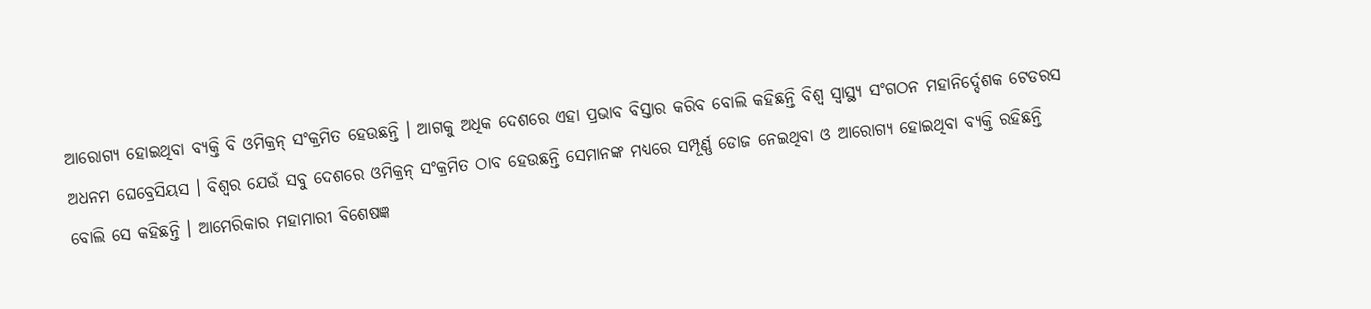ଆରୋଗ୍ୟ ହୋଇଥିବା ବ୍ୟକ୍ତି ବି ଓମିକ୍ରନ୍ ସଂକ୍ରମିତ ହେଉଛନ୍ତି । ଆଗକୁ ଅଧିକ ଦେଶରେ ଏହା ପ୍ରଭାବ ବିସ୍ତାର କରିବ ବୋଲି କହିଛନ୍ତି ବିଶ୍ୱ ସ୍ୱାସ୍ଥ୍ୟ ସଂଗଠନ ମହାନିର୍ଦ୍ଦେଶକ ଟେଡରସ ଅଧନମ ଘେବ୍ରେସିୟସ । ବିଶ୍ୱର ଯେଉଁ ସବୁ ଦେଶରେ ଓମିକ୍ରନ୍ ସଂକ୍ରମିତ ଠାବ ହେଉଛନ୍ତି ସେମାନଙ୍କ ମଧ୍ୟରେ ସମ୍ପୂର୍ଣ୍ଣ ଡୋଜ ନେଇଥିବା ଓ ଆରୋଗ୍ୟ ହୋଇଥିବା ବ୍ୟକ୍ତି ରହିଛନ୍ତି ବୋଲି ସେ କହିଛନ୍ତି । ଆମେରିକାର ମହାମାରୀ ବିଶେଷଜ୍ଞ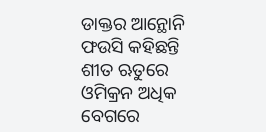ଡାକ୍ତର ଆନ୍ଥୋନି ଫଉସି କହିଛନ୍ତି ଶୀତ ଋତୁରେ ଓମିକ୍ରନ ଅଧିକ ବେଗରେ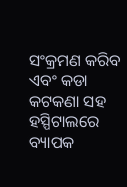ସଂକ୍ରମଣ କରିବ ଏବଂ କଡା କଟକଣା ସହ ହସ୍ପିଟାଲରେ ବ୍ୟାପକ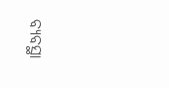ବ୍ୟବସ୍ଥା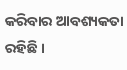କରିବାର ଆବଶ୍ୟକତା ରହିଛି ।